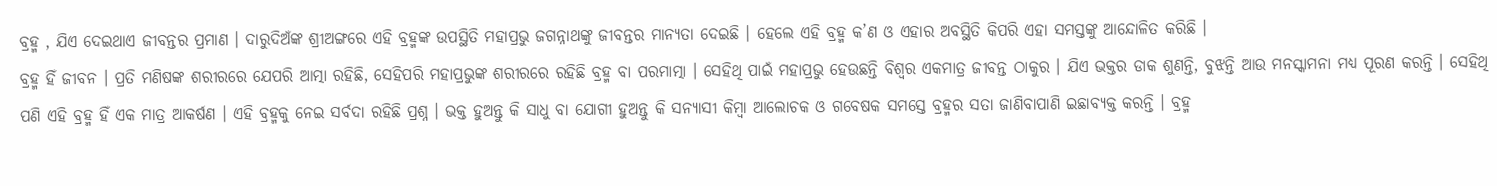ବ୍ରହ୍ମ , ଯିଏ ଦେଇଥାଏ ଜୀବନ୍ତର ପ୍ରମାଣ । ଦାରୁଦିଅଁଙ୍କ ଶ୍ରୀଅଙ୍ଗରେ ଏହି ବ୍ରହ୍ମଙ୍କ ଉପସ୍ଥିତି ମହାପ୍ରଭୁ ଜଗନ୍ନାଥଙ୍କୁ ଜୀବନ୍ତର ମାନ୍ୟତା ଦେଇଛି । ହେଲେ ଏହି ବ୍ରହ୍ମ କ’ଣ ଓ ଏହାର ଅବସ୍ଥିତି କିପରି ଏହା ସମସ୍ତଙ୍କୁ ଆନ୍ଦୋଳିତ କରିଛି ।
ବ୍ରହ୍ମ ହିଁ ଜୀବନ । ପ୍ରତି ମଣିଷଙ୍କ ଶରୀରରେ ଯେପରି ଆତ୍ମା ରହିଛି, ସେହିପରି ମହାପ୍ରଭୁଙ୍କ ଶରୀରରେ ରହିଛି ବ୍ରହ୍ମ ବା ପରମାତ୍ମା । ସେହିଥି ପାଇଁ ମହାପ୍ରଭୁ ହେଉଛନ୍ତି ବିଶ୍ୱର ଏକମାତ୍ର ଜୀବନ୍ତ ଠାକୁର । ଯିଏ ଭକ୍ତର ଡାକ ଶୁଣନ୍ତି, ବୁଝନ୍ତି ଆଉ ମନସ୍କାମନା ମଧ୍ୟ ପୂରଣ କରନ୍ତି । ସେହିଥି ପଣି ଏହି ବ୍ରହ୍ମ ହିଁ ଏକ ମାତ୍ର ଆକର୍ଷଣ । ଏହି ବ୍ରହ୍ମକୁ ନେଇ ସର୍ବଦା ରହିଛି ପ୍ରଶ୍ନ । ଭକ୍ତ ହୁଅନ୍ତୁ କି ସାଧୁ ବା ଯୋଗୀ ହୁଅନ୍ତୁ କି ସନ୍ୟାସୀ କିମ୍ବା ଆଲୋଚକ ଓ ଗବେଷକ ସମସ୍ତେ ବ୍ରହ୍ମର ସତା ଜାଣିବାପାଣି ଇଛାବ୍ୟକ୍ତ କରନ୍ତି । ବ୍ରହ୍ମ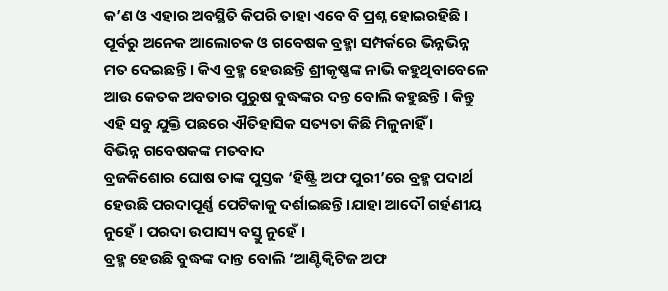କ’ଣ ଓ ଏହାର ଅବସ୍ଥିତି କିପରି ତାହା ଏବେ ବି ପ୍ରଶ୍ନ ହୋଇରହିଛି । ପୂର୍ବରୁ ଅନେକ ଆଲୋଚକ ଓ ଗବେଷକ ବ୍ରହ୍ମା ସମ୍ପର୍କରେ ଭିନ୍ନଭିନ୍ନ ମତ ଦେଇଛନ୍ତି । କିଏ ବ୍ରହ୍ମ ହେଉଛନ୍ତି ଶ୍ରୀକୃଷ୍ଣଙ୍କ ନାଭି କହୁଥିବାବେଳେ ଆଉ କେତକ ଅବତାର ପୁରୁଷ ବୁଦ୍ଧଙ୍କର ଦନ୍ତ ବୋଲି କହୁଛନ୍ତି । କିନ୍ତୁ ଏହି ସବୁ ଯୁକ୍ତି ପଛରେ ଐତିହାସିକ ସତ୍ୟତା କିଛି ମିଳୁନାହିଁ ।
ବିଭିନ୍ନ ଗବେଷକଙ୍କ ମତବାଦ
ବ୍ରଜକିଶୋର ଘୋଷ ତାଙ୍କ ପୁସ୍ତକ ‘ହିଷ୍ଟ୍ରି ଅଫ ପୁରୀ’ରେ ବ୍ରହ୍ମ ପଦାର୍ଥ ହେଉଛି ପରଦାପୂର୍ଣ୍ଣ ପେଟିକାକୁ ଦର୍ଶାଇଛନ୍ତି ।ଯାହା ଆଦୌ ଗର୍ହଣୀୟ ନୁହେଁ । ପରଦା ଉପାସ୍ୟ ବସ୍ତୁ ନୁହେଁ ।
ବ୍ରହ୍ମ ହେଉଛି ବୁଦ୍ଧଙ୍କ ଦାନ୍ତ ବୋଲି ‘ଆଣ୍ଟିକ୍ବିଟିଜ ଅଫ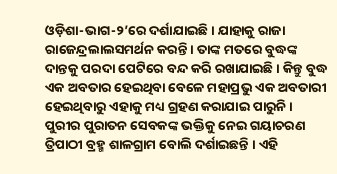ଓଡ଼ିଶା-ଭାଗ-୨’ରେ ଦର୍ଶାଯାଇଛି । ଯାହାକୁ ରାଜା ରାଜେନ୍ଦ୍ରଲାଲସମର୍ଥନ କରନ୍ତି । ତାଙ୍କ ମତରେ ବୁଦ୍ଧଙ୍କ ଦାନ୍ତକୁ ପରଦା ପେଟିରେ ବନ୍ଦ କରି ରଖାଯାଇଛି । କିନ୍ତୁ ବୁଦ୍ଧ ଏକ ଅବତାର ହେଇଥିବା ବେଳେ ମହାପ୍ରଭୁ ଏକ ଅବତାରୀ ହେଇଥିବାରୁ ଏହାକୁ ମଧ୍ୟ ଗ୍ରହଣ କରାଯାଇ ପାରୁନି ।
ପୁରୀର ପୁରାତନ ସେବକଙ୍କ ଭକ୍ତିକୁ ନେଇ ଗୟାଚରଣ ତ୍ରିପାଠୀ ବ୍ରହ୍ମ ଶାଳଗ୍ରାମ ବୋଲି ଦର୍ଶାଇଛନ୍ତି । ଏହି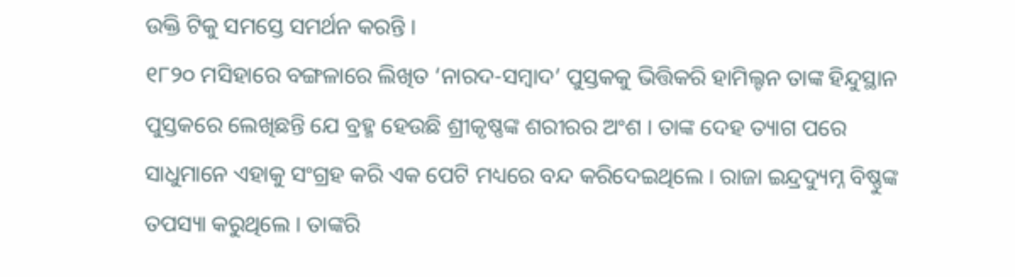ଉକ୍ତି ଟିକୁ ସମସ୍ତେ ସମର୍ଥନ କରନ୍ତି ।
୧୮୨୦ ମସିହାରେ ବଙ୍ଗଳାରେ ଲିଖିତ ‘ନାରଦ-ସମ୍ବାଦ’ ପୁସ୍ତକକୁ ଭିତ୍ତିକରି ହାମିଲ୍ଟନ ତାଙ୍କ ହିନ୍ଦୁସ୍ଥାନ ପୁସ୍ତକରେ ଲେଖିଛନ୍ତି ଯେ ବ୍ରହ୍ମ ହେଉଛି ଶ୍ରୀକୃଷ୍ଣଙ୍କ ଶରୀରର ଅଂଶ । ତାଙ୍କ ଦେହ ତ୍ୟାଗ ପରେ ସାଧୁମାନେ ଏହାକୁ ସଂଗ୍ରହ କରି ଏକ ପେଟି ମଧ୍ୟରେ ବନ୍ଦ କରିଦେଇଥିଲେ । ରାଜା ଇନ୍ଦ୍ରଦ୍ୟୁମ୍ନ ବିଷ୍ଣୁଙ୍କ ତପସ୍ୟା କରୁଥିଲେ । ତାଙ୍କରି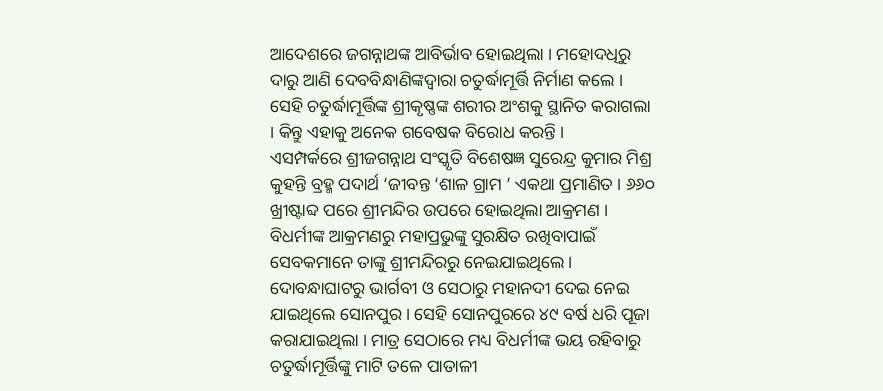ଆଦେଶରେ ଜଗନ୍ନାଥଙ୍କ ଆବିର୍ଭାବ ହୋଇଥିଲା । ମହୋଦଧିରୁ ଦାରୁ ଆଣି ଦେବବିନ୍ଧାଣିଙ୍କଦ୍ୱାରା ଚତୁର୍ଦ୍ଧାମୂର୍ତ୍ତି ନିର୍ମାଣ କଲେ । ସେହି ଚତୁର୍ଦ୍ଧାମୂର୍ତ୍ତିଙ୍କ ଶ୍ରୀକୃଷ୍ଣଙ୍କ ଶରୀର ଅଂଶକୁ ସ୍ଥାନିତ କରାଗଲା । କିନ୍ତୁ ଏହାକୁ ଅନେକ ଗବେଷକ ବିରୋଧ କରନ୍ତି ।
ଏସମ୍ପର୍କରେ ଶ୍ରୀଜଗନ୍ନାଥ ସଂସ୍କୃତି ବିଶେଷଜ୍ଞ ସୁରେନ୍ଦ୍ର କୁମାର ମିଶ୍ର କୁହନ୍ତି ବ୍ରହ୍ମ ପଦାର୍ଥ ‘ଜୀବନ୍ତ ‘ଶାଳ ଗ୍ରାମ ’ ଏକଥା ପ୍ରମାଣିତ । ୬୬୦ ଖ୍ରୀଷ୍ଟାବ୍ଦ ପରେ ଶ୍ରୀମନ୍ଦିର ଉପରେ ହୋଇଥିଲା ଆକ୍ରମଣ । ବିଧର୍ମୀଙ୍କ ଆକ୍ରମଣରୁ ମହାପ୍ରଭୁଙ୍କୁ ସୁରକ୍ଷିତ ରଖିବାପାଇଁ ସେବକମାନେ ତାଙ୍କୁ ଶ୍ରୀମନ୍ଦିରରୁ ନେଇଯାଇଥିଲେ । ଦୋବନ୍ଧାଘାଟରୁ ଭାର୍ଗବୀ ଓ ସେଠାରୁ ମହାନଦୀ ଦେଇ ନେଇ ଯାଇଥିଲେ ସୋନପୁର । ସେହି ସୋନପୁରରେ ୪୯ ବର୍ଷ ଧରି ପୂଜା କରାଯାଇଥିଲା । ମାତ୍ର ସେଠାରେ ମଧ୍ୟ ବିଧର୍ମୀଙ୍କ ଭୟ ରହିବାରୁ ଚତୁର୍ଦ୍ଧାମୂର୍ତ୍ତିଙ୍କୁ ମାଟି ତଳେ ପାତାଳୀ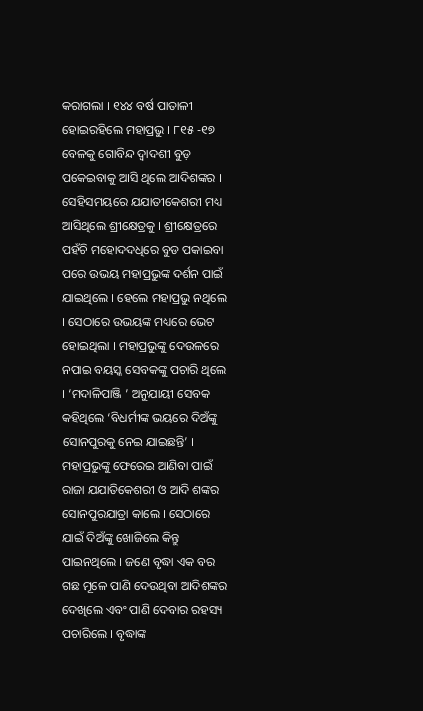କରାଗଲା । ୧୪୪ ବର୍ଷ ପାତାଳୀ ହୋଇରହିଲେ ମହାପ୍ରଭୁ । ୮୧୫ -୧୭ ବେଳକୁ ଗୋବିନ୍ଦ ଦ୍ୱାଦଶୀ ବୁଡ଼ ପକେଇବାକୁ ଆସି ଥିଲେ ଆଦିଶଙ୍କର । ସେହିସମୟରେ ଯଯାତୀକେଶରୀ ମଧ୍ୟ ଆସିଥିଲେ ଶ୍ରୀକ୍ଷେତ୍ରକୁ । ଶ୍ରୀକ୍ଷେତ୍ରରେ ପହଁଚି ମହୋଦଦଧିରେ ବୁଡ ପକାଇବା ପରେ ଉଭୟ ମହାପ୍ରଭୁଙ୍କ ଦର୍ଶନ ପାଇଁ ଯାଇଥିଲେ । ହେଲେ ମହାପ୍ରଭୁ ନଥିଲେ । ସେଠାରେ ଉଭୟଙ୍କ ମଧ୍ୟରେ ଭେଟ ହୋଇଥିଲା । ମହାପ୍ରଭୁଙ୍କୁ ଦେଉଳରେ ନପାଇ ବୟସ୍କ ସେବକଙ୍କୁ ପଚାରି ଥିଲେ । ‘ମଦାଳିପାଞ୍ଜି ’ ଅନୁଯାୟୀ ସେବକ କହିଥିଲେ ‘ବିଧର୍ମୀଙ୍କ ଭୟରେ ଦିଅଁଙ୍କୁ ସୋନପୁରକୁ ନେଇ ଯାଇଛନ୍ତି’ । ମହାପ୍ରଭୁଙ୍କୁ ଫେରେଇ ଆଣିବା ପାଇଁ ରାଜା ଯଯାତିକେଶରୀ ଓ ଆଦି ଶଙ୍କର ସୋନପୁରଯାତ୍ରା କାଲେ । ସେଠାରେ ଯାଇଁ ଦିଅଁଙ୍କୁ ଖୋଜିଲେ କିନ୍ତୁ ପାଇନଥିଲେ । ଜଣେ ବୃଦ୍ଧା ଏକ ବର ଗଛ ମୂଳେ ପାଣି ଦେଉଥିବା ଆଦିଶଙ୍କର ଦେଖିଲେ ଏବଂ ପାଣି ଦେବାର ରହସ୍ୟ ପଚାରିଲେ । ବୃଦ୍ଧାଙ୍କ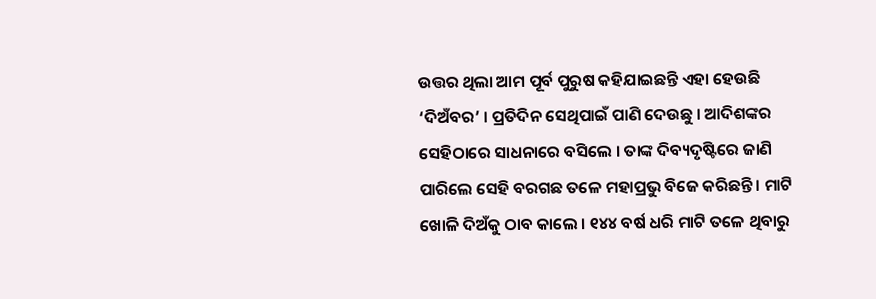ଉତ୍ତର ଥିଲା ଆମ ପୂର୍ବ ପୁରୁଷ କହିଯାଇଛନ୍ତି ଏହା ହେଉଛି ‘ଦିଅଁବର’ । ପ୍ରତିଦିନ ସେଥିପାଇଁ ପାଣି ଦେଉଛୁ । ଆଦିଶଙ୍କର ସେହିଠାରେ ସାଧନାରେ ବସିଲେ । ତାଙ୍କ ଦିବ୍ୟଦୃଷ୍ଟିରେ ଜାଣି ପାରିଲେ ସେହି ବରଗଛ ତଳେ ମହାପ୍ରଭୁ ବିଜେ କରିଛନ୍ତି । ମାଟି ଖୋଳି ଦିଅଁକୁ ଠାବ କାଲେ । ୧୪୪ ବର୍ଷ ଧରି ମାଟି ତଳେ ଥିବାରୁ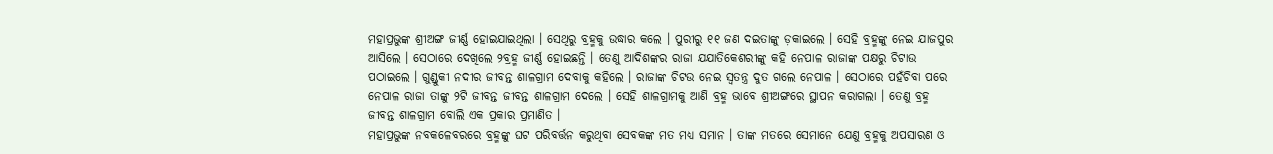ମହାପ୍ରଭୁଙ୍କ ଶ୍ରୀଅଙ୍ଗ ଜୀର୍ଣ୍ଣ ହୋଇଯାଇଥିଲା । ସେଥିରୁ ବ୍ରହ୍ମକୁ ଉଦ୍ଧାର କଲେ । ପୁରୀରୁ ୧୧ ଜଣ ଦଇତାଙ୍କୁ ଡ଼କାଇଲେ । ସେହି ବ୍ରହ୍ମଙ୍କୁ ନେଇ ଯାଜପୁର ଆସିଲେ । ସେଠାରେ ଦେଖିଲେ ୨ବ୍ରହ୍ମ ଜୀର୍ଣ୍ଣ ହୋଇଛନ୍ତି । ତେଣୁ ଆଦିଶଙ୍କର ରାଜା ଯଯାତିକେଶରୀଙ୍କୁ କହି ନେପାଳ ରାଜାଙ୍କ ପକ୍ଷରୁ ଚିଟାଉ ପଠାଇଲେ । ଗୁଣ୍ଡୁକୀ ନଦୀର ଜୀବନ୍ତ ଶାଳଗ୍ରାମ ଦେବାକୁ କହିଲେ । ରାଜାଙ୍କ ଚିଟଉ ନେଇ ସ୍ୱତନ୍ତ୍ର ଦୁତ ଗଲେ ନେପାଳ । ସେଠାରେ ପହଁଚିବା ପରେ ନେପାଳ ରାଜା ତାଙ୍କୁ ୨ଟି ଜୀବନ୍ତ ଜୀବନ୍ତ ଶାଳଗ୍ରାମ ଦେଲେ । ସେହି ଶାଳଗ୍ରାମକୁ ଆଣି ବ୍ରହ୍ମ ଭାବେ ଶ୍ରୀଅଙ୍ଗରେ ସ୍ଥାପନ କରାଗଲା । ତେଣୁ ବ୍ରହ୍ମ ଜୀବନ୍ତ ଶାଳଗ୍ରାମ ବୋଲି ଏକ ପ୍ରକାର ପ୍ରମାଣିତ ।
ମହାପ୍ରଭୁଙ୍କ ନବକଳେବରରେ ବ୍ରହ୍ମଙ୍କୁ ଘଟ ପରିବର୍ତ୍ତନ କରୁଥିବା ସେବକଙ୍କ ମତ ମଧ୍ୟ ସମାନ । ତାଙ୍କ ମତରେ ସେମାନେ ଯେଣୁ ବ୍ରହ୍ମକୁ ଅପସାରଣ ଓ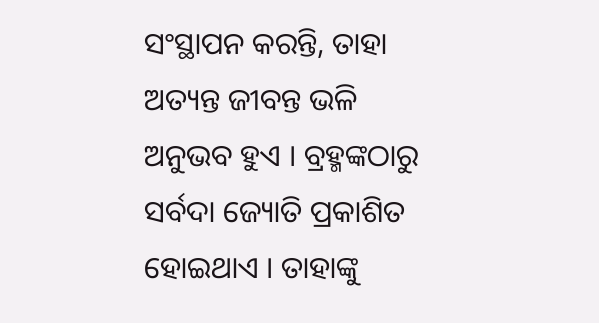ସଂସ୍ଥାପନ କରନ୍ତି, ତାହା ଅତ୍ୟନ୍ତ ଜୀବନ୍ତ ଭଳି ଅନୁଭବ ହୁଏ । ବ୍ରହ୍ମଙ୍କଠାରୁ ସର୍ବଦା ଜ୍ୟୋତି ପ୍ରକାଶିତ ହୋଇଥାଏ । ତାହାଙ୍କୁ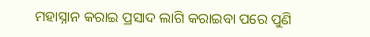ମହାସ୍ନାନ କରାଇ ପ୍ରସାଦ ଲାଗି କରାଇବା ପରେ ପୁଣି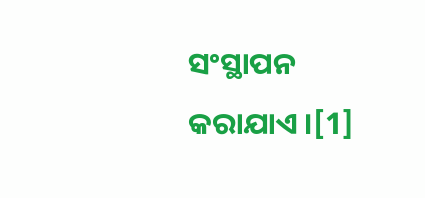ସଂସ୍ଥାପନ କରାଯାଏ ।[1]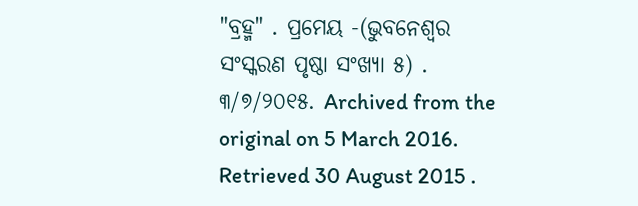"ବ୍ରହ୍ମ" . ପ୍ରମେୟ -(ଭୁବନେଶ୍ୱର ସଂସ୍କରଣ ପୃଷ୍ଠା ସଂଖ୍ୟା ୫) . ୩/୭/୨୦୧୫. Archived from the original on 5 March 2016. Retrieved 30 August 2015 .